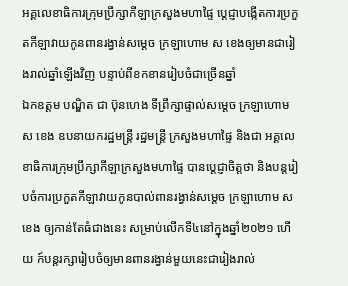អគ្គលេខាធិការក្រុមប្រឹក្សាកីឡាក្រសួងមហាផ្ទៃ ប្តេជ្ញាបង្កើតការប្រកួតកីឡាវាយកូនពានរង្វាន់សម្តេច ក្រឡាហោម ស ខេងឲ្យមានជារៀងរាល់ឆ្នាំឡើងវិញ បន្ទាប់ពីខកខានរៀបចំជាច្រើនឆ្នាំ
ឯកឧត្តម បណ្ឌិត ជា ប៊ុនហេង ទីព្រឹក្សាផ្ទាល់សម្តេច ក្រឡាហោម ស ខេង ឧបនាយករដ្ឋមន្រ្តី រដ្ឋមន្រ្តី ក្រសួងមហាផ្ទៃ និងជា អគ្គលេខាធិការក្រុមប្រឹក្សាកីឡាក្រសួងមហាផ្ទៃ បានប្តេជ្ញាចិត្តថា និងបន្តរៀបចំការប្រកួតកីឡាវាយកូនបាល់ពានរង្វាន់សម្តេច ក្រឡាហោម ស ខេង ឲ្យកាន់តែធំជាងនេះ សម្រាប់លើកទី៤នៅក្នុងឆ្នាំ២០២១ ហើយ ក៍បន្តរក្សារៀបចំឲ្យមានពានរង្វាន់មួយនេះជារៀងរាល់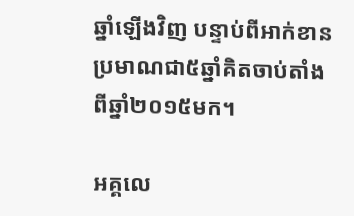ឆ្នាំឡើងវិញ បន្ទាប់ពីអាក់ខានប្រមាណជា៥ឆ្នាំគិតចាប់តាំងពីឆ្នាំ២០១៥មក។

អគ្គលេ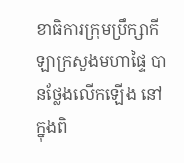ខាធិការក្រុមប្រឹក្សាកីឡាក្រសួងមហាផ្ទៃ បានថ្លែងលើកឡើង នៅក្នុងពិ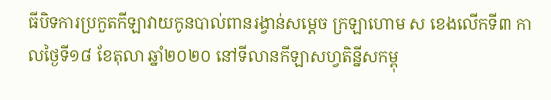ធីបិទការប្រកួតកីឡាវាយកូនបាល់ពានរង្វាន់សម្តេច ក្រឡាហោម ស ខេងលើកទី៣ កាលថ្ងៃទី១៨ ខែតុលា ឆ្នាំ២០២០ នៅទីលានកីឡាសហ្វតិន្នីសកម្ពុ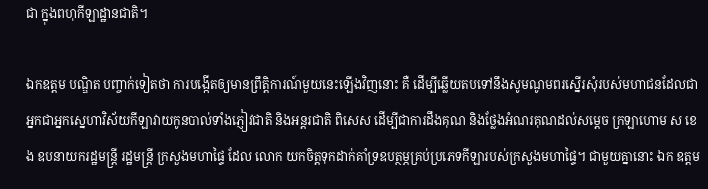ជា ក្នុងពហុកីឡាដ្ឋានជាតិ។

ឯកឧត្តម បណ្ឌិត បញ្ចាក់ទៀតថា ការបង្កើតឲ្យមានព្រឹត្តិការណ៍មួយនេះឡើងវិញនោះ គឺ ដើម្បីឆ្លើយតបទៅនឹងសូមណូមពរស្នើរសុំរបស់មហាជនដែលជាអ្នកជាអ្នកស្នេហាវិស័យកីឡាវាយកូនបាល់ទាំងភ្ញៀវជាតិ និងអន្តរជាតិ ពិសេស ដើម្បីជាការដឹងគុណ និងថ្លែងអំណរគុណដល់សម្តេច ក្រឡាហោម ស ខេង ឧបនាយករដ្ឋមន្រ្តី រដ្ឋមន្រ្តី ក្រសួងមហាផ្ទៃ ដែល លោក យកចិត្តទុកដាក់គាំទ្រឧបត្ថម្ភគ្រប់ប្រភេទកីឡារបស់ក្រសួងមហាផ្ទៃ។ ជាមួយគ្នានោះ ឯក ឧត្តម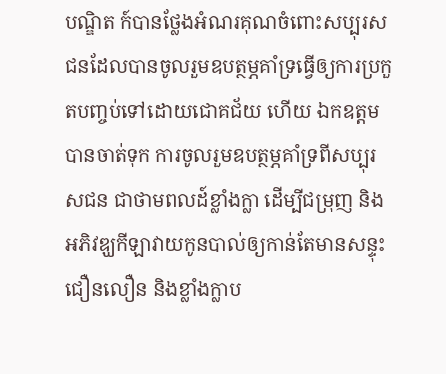បណ្ឌិត ក៍បានថ្លែងអំណរគុណចំពោះសប្បុរសជនដែលបានចូលរួមឧបត្ថម្ភគាំទ្រធ្វើឲ្យការប្រកួតបញ្ចប់ទៅដោយជោគជ័យ ហើយ ឯកឧត្តម បានចាត់ទុក ការចូលរួមឧបត្ថម្ភគាំទ្រពីសប្បុរសជន ជាថាមពលដ៍ខ្លាំងក្លា ដើម្បីជម្រុញ និងអភិវឌ្ឃកីឡាវាយកូនបាល់ឲ្យកាន់តែមានសន្ទុះជឿនលឿន និងខ្លាំងក្លាប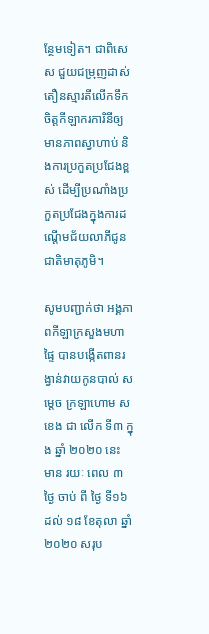ន្ថែមទៀត។ ជាពិសេស ជួយជម្រុញដាស់តឿនស្មារតីលើកទឹកចិត្តកីឡាករការិនីឲ្យមានភាពស្វាហាប់ និងការប្រកួតប្រជែងខ្ពស់ ដើម្បីប្រណាំងប្រកួតប្រជែងក្នុងការដណ្តើមជ័យលាភីជូនជាតិមាតុភូមិ។

សូមបញ្ជាក់ថា អង្គភាពកីឡាក្រសួងមហាផ្ទៃ បានបង្កើតពានរង្វាន់វាយកូនបាល់ សម្ដេច ក្រឡាហោម ស ខេង ជា លើក ទី៣ ក្នុង ឆ្នាំ ២០២០ នេះ មាន រយៈ ពេល ៣ ថ្ងៃ ចាប់ ពី ថ្ងៃ ទី១៦ ដល់ ១៨ ខែតុលា ឆ្នាំ២០២០ សរុប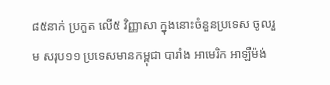៨៥នាក់ ប្រកួត លើ៥ វិញ្ញាសា ក្នុងនោះចំនួនប្រទេស ចូលរួម សរុប១១ ប្រទេសមានកម្ពុជា បារាំង អាមេរិក អាឡឺម៉ង់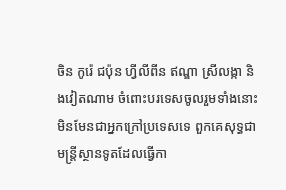ចិន កូរ៉េ ជប៉ុន ហ្វីលីពីន ឥណ្ឌា ស្រីលង្កា និងវៀតណាម ចំពោះបរទេសចូលរួមទាំងនោះ មិនមែនជាអ្នកក្រៅប្រទេសទេ ពួកគេសុទ្ធជាមន្រ្តីស្ថានទូតដែលធ្វើកា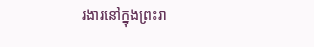រងារនៅក្នុងព្រះរា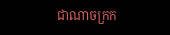ជាណាចក្រក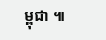ម្ពុជា ៕